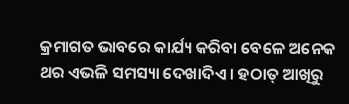କ୍ରମାଗତ ଭାବରେ କାର୍ଯ୍ୟ କରିବା ବେଳେ ଅନେକ ଥର ଏଭଳି ସମସ୍ୟା ଦେଖାଦିଏ । ହଠାତ୍ ଆଖିରୁ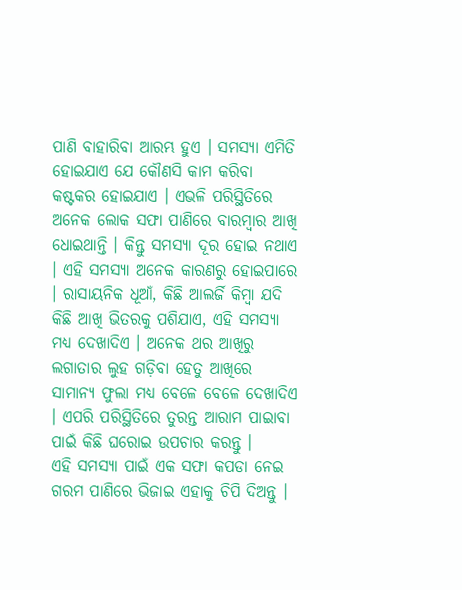ପାଣି ବାହାରିବା ଆରମ୍ଭ ହୁଏ । ସମସ୍ୟା ଏମିତି ହୋଇଯାଏ ଯେ କୌଣସି କାମ କରିବା କଷ୍ଟକର ହୋଇଯାଏ । ଏଭଳି ପରିସ୍ଥିତିରେ ଅନେକ ଲୋକ ସଫା ପାଣିରେ ବାରମ୍ବାର ଆଖି ଧୋଇଥାନ୍ତି । କିନ୍ତୁ ସମସ୍ୟା ଦୂର ହୋଇ ନଥାଏ । ଏହି ସମସ୍ୟା ଅନେକ କାରଣରୁ ହୋଇପାରେ । ରାସାୟନିକ ଧୂଆଁ, କିଛି ଆଲର୍ଜି କିମ୍ବା ଯଦି କିଛି ଆଖି ଭିତରକୁ ପଶିଯାଏ, ଏହି ସମସ୍ୟା ମଧ୍ୟ ଦେଖାଦିଏ । ଅନେକ ଥର ଆଖିରୁ ଲଗାତାର ଲୁହ ଗଡ଼ିବା ହେତୁ ଆଖିରେ ସାମାନ୍ୟ ଫୁଲା ମଧ୍ୟ ବେଳେ ବେଳେ ଦେଖାଦିଏ । ଏପରି ପରିସ୍ଥିତିରେ ତୁରନ୍ତ ଆରାମ ପାଇାବା ପାଇଁ କିଛି ଘରୋଇ ଉପଚାର କରନ୍ତୁ ।
ଏହି ସମସ୍ୟା ପାଇଁ ଏକ ସଫା କପଡା ନେଇ ଗରମ ପାଣିରେ ଭିଜାଇ ଏହାକୁ ଚିପି ଦିଅନ୍ତୁ ।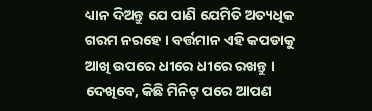ଧ୍ୟାନ ଦିଅନ୍ତୁ ଯେ ପାଣି ଯେମିତି ଅତ୍ୟଧିକ ଗରମ ନରହେ । ବର୍ତ୍ତମାନ ଏହି କପଡାକୁ ଆଖି ଉପରେ ଧୀରେ ଧୀରେ ରଖନ୍ତୁ । ଦେଖିବେ, କିଛି ମିନିଟ୍ ପରେ ଆପଣ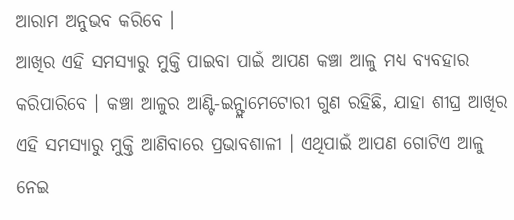ଆରାମ ଅନୁଭବ କରିବେ ।
ଆଖିର ଏହି ସମସ୍ୟାରୁ ମୁକ୍ତି ପାଇବା ପାଇଁ ଆପଣ କଞ୍ଚା ଆଳୁ ମଧ୍ୟ ବ୍ୟବହାର କରିପାରିବେ । କଞ୍ଚା ଆଳୁର ଆଣ୍ଟି-ଇନ୍ଫ୍ଲାମେଟୋରୀ ଗୁଣ ରହିଛି, ଯାହା ଶୀଘ୍ର ଆଖିର ଏହି ସମସ୍ୟାରୁ ମୁକ୍ତି ଆଣିବାରେ ପ୍ରଭାବଶାଳୀ । ଏଥିପାଇଁ ଆପଣ ଗୋଟିଏ ଆଳୁ ନେଇ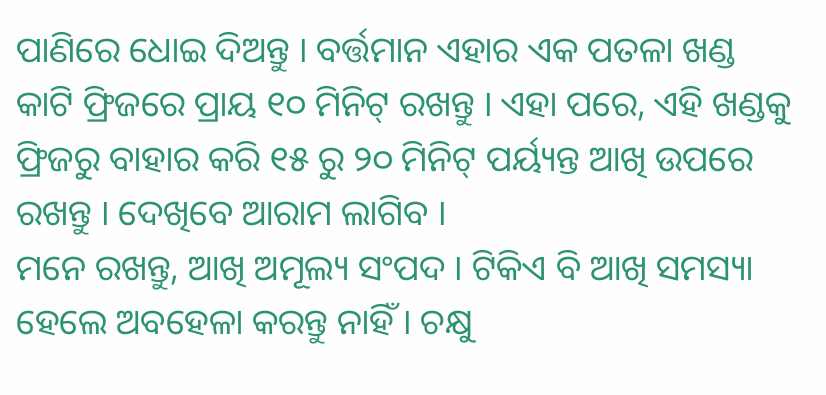ପାଣିରେ ଧୋଇ ଦିଅନ୍ତୁ । ବର୍ତ୍ତମାନ ଏହାର ଏକ ପତଳା ଖଣ୍ଡ କାଟି ଫ୍ରିଜରେ ପ୍ରାୟ ୧୦ ମିନିଟ୍ ରଖନ୍ତୁ । ଏହା ପରେ, ଏହି ଖଣ୍ଡକୁ ଫ୍ରିଜରୁ ବାହାର କରି ୧୫ ରୁ ୨୦ ମିନିଟ୍ ପର୍ୟ୍ୟନ୍ତ ଆଖି ଉପରେ ରଖନ୍ତୁ । ଦେଖିବେ ଆରାମ ଲାଗିବ ।
ମନେ ରଖନ୍ତୁ, ଆଖି ଅମୂଲ୍ୟ ସଂପଦ । ଟିକିଏ ବି ଆଖି ସମସ୍ୟା ହେଲେ ଅବହେଳା କରନ୍ତୁ ନାହିଁ । ଚକ୍ଷୁ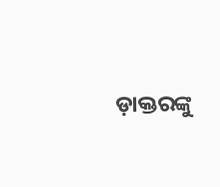ଡ଼ାକ୍ତରଙ୍କୁ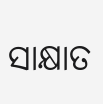ସାକ୍ଷାତ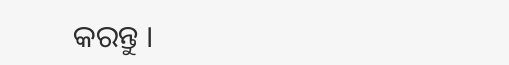କରନ୍ତୁ ।